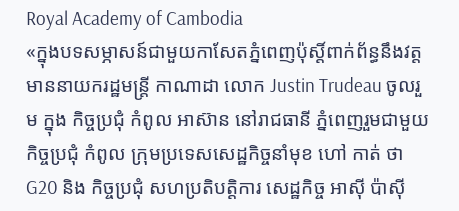Royal Academy of Cambodia
«ក្នុងបទសម្ភាសន៍ជាមួយកាសែតភ្នំពេញប៉ុស្តិ៍ពាក់ព័ន្ធនឹងវត្តមាននាយករដ្ឋមន្ត្រី កាណាដា លោក Justin Trudeau ចូលរួម ក្នុង កិច្ចប្រជុំ កំពូល អាស៊ាន នៅរាជធានី ភ្នំពេញរួមជាមួយកិច្ចប្រជុំ កំពូល ក្រុមប្រទេសសេដ្ឋកិច្ចនាំមុខ ហៅ កាត់ ថា G20 និង កិច្ចប្រជុំ សហប្រតិបត្តិការ សេដ្ឋកិច្ច អាស៊ី ប៉ាស៊ី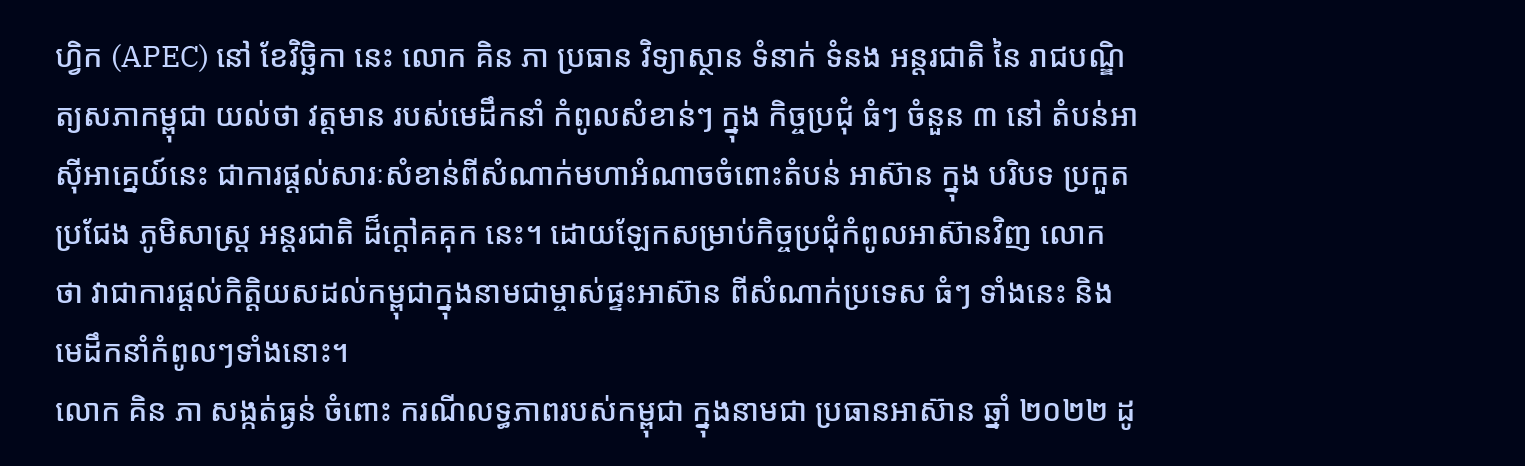ហ្វិក (APEC) នៅ ខែវិច្ឆិកា នេះ លោក គិន ភា ប្រធាន វិទ្យាស្ថាន ទំនាក់ ទំនង អន្តរជាតិ នៃ រាជបណ្ឌិត្យសភាកម្ពុជា យល់ថា វត្តមាន របស់មេដឹកនាំ កំពូលសំខាន់ៗ ក្នុង កិច្ចប្រជុំ ធំៗ ចំនួន ៣ នៅ តំបន់អាស៊ីអាគ្នេយ៍នេះ ជាការផ្តល់សារៈសំខាន់ពីសំណាក់មហាអំណាចចំពោះតំបន់ អាស៊ាន ក្នុង បរិបទ ប្រកួតប្រជែង ភូមិសាស្ត្រ អន្តរជាតិ ដ៏ក្តៅគគុក នេះ។ ដោយឡែកសម្រាប់កិច្ចប្រជុំកំពូលអាស៊ានវិញ លោក ថា វាជាការផ្តល់កិត្តិយសដល់កម្ពុជាក្នុងនាមជាម្ចាស់ផ្ទះអាស៊ាន ពីសំណាក់ប្រទេស ធំៗ ទាំងនេះ និង មេដឹកនាំកំពូលៗទាំងនោះ។
លោក គិន ភា សង្កត់ធ្ងន់ ចំពោះ ករណីលទ្ធភាពរបស់កម្ពុជា ក្នុងនាមជា ប្រធានអាស៊ាន ឆ្នាំ ២០២២ ដូ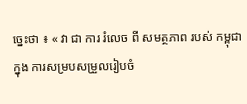ច្នេះថា ៖ « វា ជា ការ រំលេច ពី សមត្ថភាព របស់ កម្ពុជា ក្នុង ការសម្របសម្រួលរៀបចំ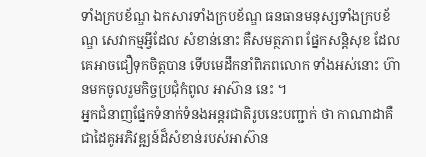ទាំងក្របខ័ណ្ឌ ឯកសារទាំងក្របខ័ណ្ឌ ធនធានមនុស្សទាំងក្របខ័ណ្ឌ សេវាកម្មអ្វីដែល សំខាន់នោះ គឺសមត្ថភាព ផ្នែកសន្តិសុខ ដែលគេអាចជឿទុកចិត្តបាន ទើបមេដឹកនាំពិភពលោក ទាំងអស់នោះ ហ៊ានមកចូលរួមកិច្ចប្រជុំកំពូល អាស៊ាន នេះ ។
អ្នកជំនាញផ្នែកទំនាក់ទំនងអន្តរជាតិរូបនេះបញ្ជាក់ ថា កាណាដាគឺជាដៃគូអភិវឌ្ឍន៍ដ៏សំខាន់របស់អាស៊ាន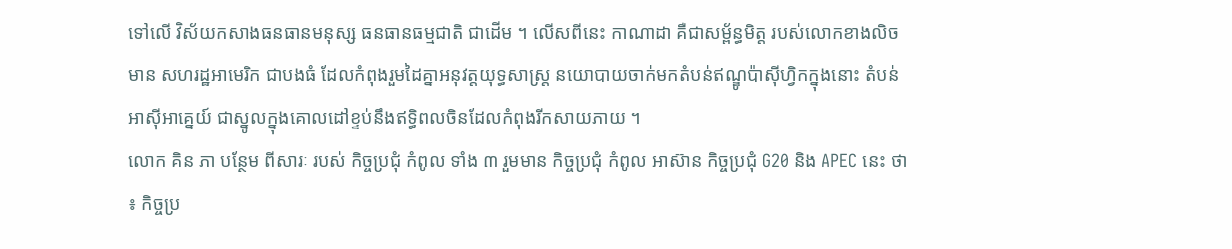ទៅលើ វិស័យកសាងធនធានមនុស្ស ធនធានធម្មជាតិ ជាដើម ។ លើសពីនេះ កាណាដា គឺជាសម្ព័ន្ធមិត្ត របស់លោកខាងលិច មាន សហរដ្ឋអាមេរិក ជាបងធំ ដែលកំពុងរួមដៃគ្នាអនុវត្តយុទ្ធសាស្ត្រ នយោបាយចាក់មកតំបន់ឥណ្ឌូប៉ាស៊ីហ្វិកក្នុងនោះ តំបន់ អាស៊ីអាគ្នេយ៍ ជាស្នូលក្នុងគោលដៅខ្ទប់នឹងឥទ្ធិពលចិនដែលកំពុងរីកសាយភាយ ។
លោក គិន ភា បន្ថែម ពីសារៈ របស់ កិច្ចប្រជុំ កំពូល ទាំង ៣ រួមមាន កិច្ចប្រជុំ កំពូល អាស៊ាន កិច្ចប្រជុំ G20 និង APEC នេះ ថា ៖ កិច្ចប្រ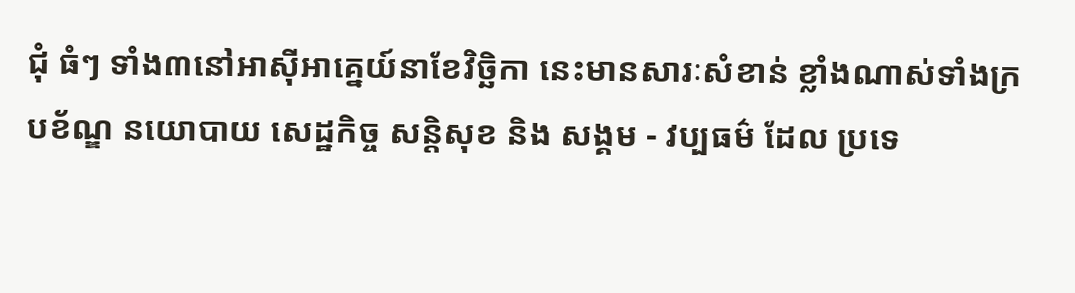ជុំ ធំៗ ទាំង៣នៅអាស៊ីអាគ្នេយ៍នាខែវិច្ឆិកា នេះមានសារៈសំខាន់ ខ្លាំងណាស់ទាំងក្របខ័ណ្ឌ នយោបាយ សេដ្ឋកិច្ច សន្តិសុខ និង សង្គម - វប្បធម៌ ដែល ប្រទេ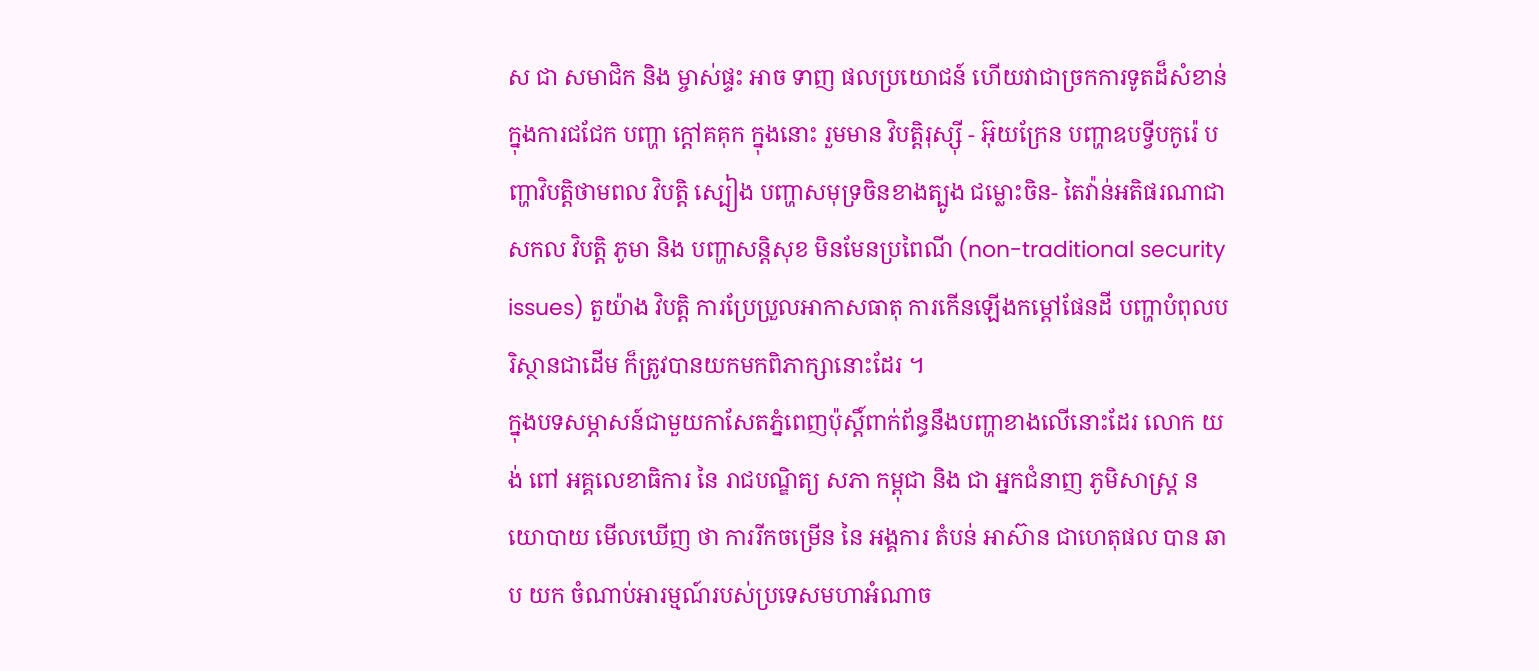ស ជា សមាជិក និង ម្ចាស់ផ្ទះ អាច ទាញ ផលប្រយោជន៍ ហើយវាជាច្រកការទូតដ៏សំខាន់ក្នុងការជជែក បញ្ហា ក្តៅគគុក ក្នុងនោះ រួមមាន វិបត្តិរុស្ស៊ី - អ៊ុយក្រែន បញ្ហាឧបទ្វីបកូរ៉េ បញ្ហាវិបត្តិថាមពល វិបត្តិ ស្បៀង បញ្ហាសមុទ្រចិនខាងត្បូង ជម្លោះចិន- តៃវ៉ាន់អតិផរណាជា សកល វិបត្តិ ភូមា និង បញ្ហាសន្តិសុខ មិនមែនប្រពៃណី (non-traditional security issues) តួយ៉ាង វិបត្តិ ការប្រែប្រួលអាកាសធាតុ ការកើនឡើងកម្តៅផែនដី បញ្ហាបំពុលបរិស្ថានជាដើម ក៏ត្រូវបានយកមកពិភាក្សានោះដែរ ។
ក្នុងបទសម្ភាសន៍ជាមួយកាសែតភ្នំពេញប៉ុស្តិ៍ពាក់ព័ន្ធនឹងបញ្ហាខាងលើនោះដែរ លោក យង់ ពៅ អគ្គលេខាធិការ នៃ រាជបណ្ឌិត្យ សភា កម្ពុជា និង ជា អ្នកជំនាញ ភូមិសាស្ត្រ នយោបាយ មើលឃើញ ថា ការរីកចម្រើន នៃ អង្គការ តំបន់ អាស៊ាន ជាហេតុផល បាន ឆាប យក ចំណាប់អារម្មណ៍របស់ប្រទេសមហាអំណាច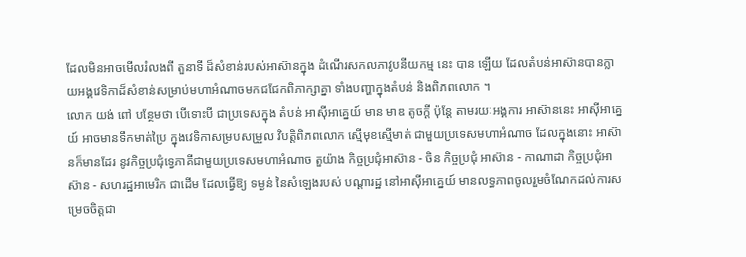ដែលមិនអាចមើលរំលងពី តួនាទី ដ៏សំខាន់របស់អាស៊ានក្នុង ដំណើរសកលភាវូបនីយកម្ម នេះ បាន ឡើយ ដែលតំបន់អាស៊ានបានក្លាយអង្គវេទិកាដ៏សំខាន់សម្រាប់មហាអំណាចមកជជែកពិភាក្សាគ្នា ទាំងបញ្ហាក្នុងតំបន់ និងពិភពលោក ។
លោក យង់ ពៅ បន្ថែមថា បើទោះបី ជាប្រទេសក្នុង តំបន់ អាស៊ីអាគ្នេយ៍ មាន មាឌ តូចក្តី ប៉ុន្តែ តាមរយៈអង្គការ អាស៊ាននេះ អាស៊ីអាគ្នេយ៍ អាចមានទឹកមាត់ប្រៃ ក្នុងវេទិកាសម្របសម្រួល វិបត្តិពិភពលោក ស្មើមុខស្មើមាត់ ជាមួយប្រទេសមហាអំណាច ដែលក្នុងនោះ អាស៊ានក៏មានដែរ នូវកិច្ចប្រជុំទ្វេភាគីជាមួយប្រទេសមហាអំណាច តួយ៉ាង កិច្ចប្រជុំអាស៊ាន - ចិន កិច្ចប្រជុំ អាស៊ាន - កាណាដា កិច្ចប្រជុំអាស៊ាន - សហរដ្ឋអាមេរិក ជាដើម ដែលធ្វើឱ្យ ទម្ងន់ នៃសំឡេងរបស់ បណ្តារដ្ឋ នៅអាស៊ីអាគ្នេយ៍ មានលទ្ធភាពចូលរួមចំណែកដល់ការសម្រេចចិត្តជា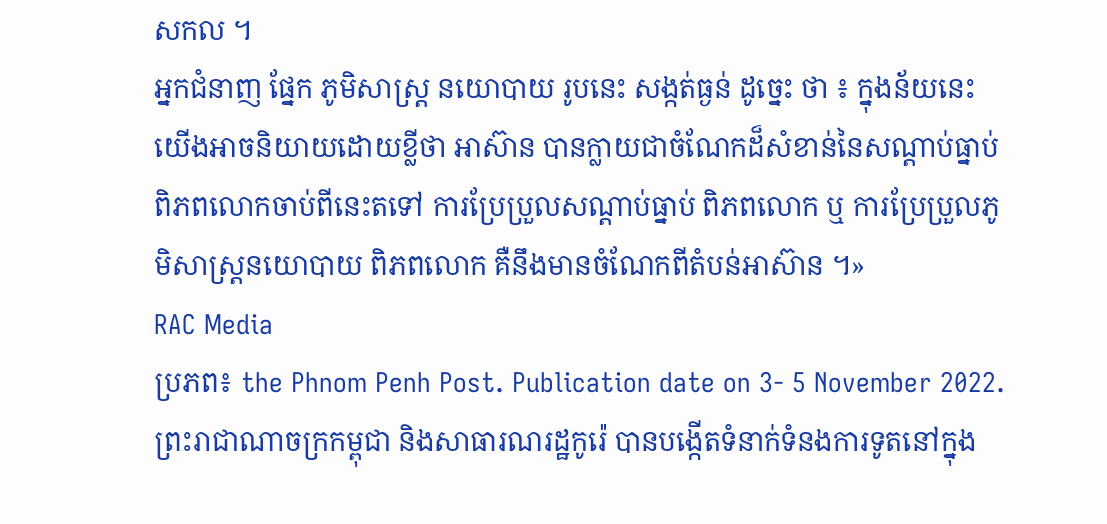សកល ។
អ្នកជំនាញ ផ្នែក ភូមិសាស្ត្រ នយោបាយ រូបនេះ សង្កត់ធ្ងន់ ដូច្នេះ ថា ៖ ក្នុងន័យនេះ យើងអាចនិយាយដោយខ្លីថា អាស៊ាន បានក្លាយជាចំណែកដ៏សំខាន់នៃសណ្តាប់ធ្នាប់ពិភពលោកចាប់ពីនេះតទៅ ការប្រែប្រួលសណ្តាប់ធ្នាប់ ពិភពលោក ឬ ការប្រែប្រួលភូមិសាស្ត្រនយោបាយ ពិភពលោក គឺនឹងមានចំណែកពីតំបន់អាស៊ាន ។»
RAC Media
ប្រភព៖ the Phnom Penh Post. Publication date on 3- 5 November 2022.
ព្រះរាជាណាចក្រកម្ពុជា និងសាធារណរដ្ឋកូរ៉េ បានបង្កើតទំនាក់ទំនងការទូតនៅក្នុង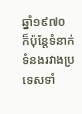ឆ្នាំ១៩៧០ ក៏ប៉ុន្តែទំនាក់ទំនងរវាងប្រទេសទាំ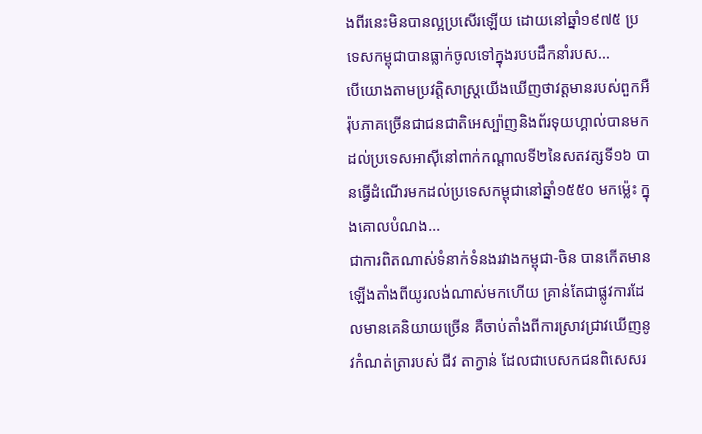ងពីរនេះមិនបានល្អប្រសើរឡើយ ដោយនៅឆ្នាំ១៩៧៥ ប្រទេសកម្ពុជាបានធ្លាក់ចូលទៅក្នុងរបបដឹកនាំរបស...
បើយោងតាមប្រវត្តិសាស្រ្តយើងឃើញថាវត្តមានរបស់ពួកអឺរ៉ុបភាគច្រើនជាជនជាតិអេស្ប៉ាញនិងព័រទុយហ្គាល់បានមកដល់ប្រទេសអាស៊ីនៅពាក់កណ្តាលទី២នៃសតវត្សទី១៦ បានធ្វើដំណើរមកដល់ប្រទេសកម្ពុជានៅឆ្នាំ១៥៥០ មកម្ល៉េះ ក្នុងគោលបំណង...
ជាការពិតណាស់ទំនាក់ទំនងរវាងកម្ពុជា-ចិន បានកើតមានឡើងតាំងពីយូរលង់ណាស់មកហើយ គ្រាន់តែជាផ្លូវការដែលមានគេនិយាយច្រើន គឺចាប់តាំងពីការស្រាវជ្រាវឃើញនូវកំណត់ត្រារបស់ ជីវ តាក្វាន់ ដែលជាបេសកជនពិសេសរ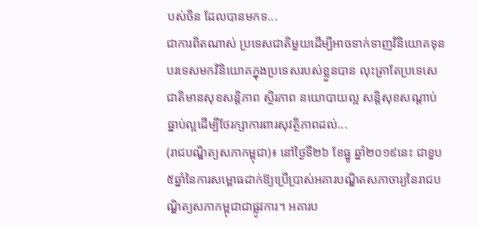បស់ចិន ដែលបានមកទ...
ជាការពិតណាស់ ប្រទេសជាតិមួយដើម្បីអាចទាក់ទាញវិនិយោគទុនបរទេសមកវិនិយោគក្នុងប្រទេសរបស់ខ្លួនបាន លុះត្រាតែប្រទេសេជាតិមានសុខសន្តិភាព ស្ថិរភាព នយោបាយល្អ សន្តិសុខសណ្តាប់ធ្នាប់ល្អដើម្បីថែរក្សាការពារសុវត្ថិភាពដល់...
(រាជបណ្ឌិត្យសភាកម្ពុជា)៖ នៅថ្ងៃទី២៦ ខែធ្នូ ឆ្នាំ២០១៩នេះ ជាខួប ៥ឆ្នាំនៃការសម្ពោធដាក់ឱ្យប្រើប្រាស់អគារបណ្ឌិតសភាចារ្យនៃរាជបណ្ឌិត្យសភាកម្ពុជាជាផ្លូវការ។ អគារប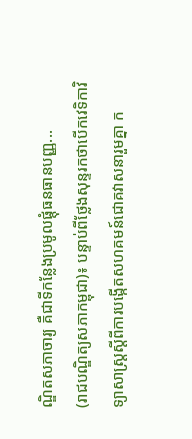ណ្ឌិតសភាចារ្យ គឺជាទីកន្លែងប្រមូលផ្តុំធនធានបញ្ញ...
(រាជបណ្ឌិត្យសភាកម្ពុជា)៖ បន្ទាប់ពីថ្លែងសុន្ទរកថាបើកវេទិកាវិទ្យាសាស្ត្រស្តីពីការបង្កើតសហគមន៍ជោគវាសនារួមគ្នា ក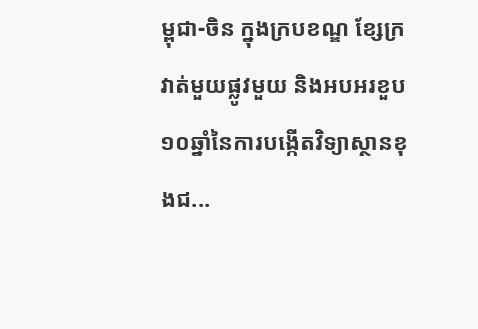ម្ពុជា-ចិន ក្នុងក្របខណ្ឌ ខ្សែក្រវាត់មួយផ្លូវមួយ និងអបអរខួប១០ឆ្នាំនៃការបង្កើតវិទ្យាស្ថានខុងជ...